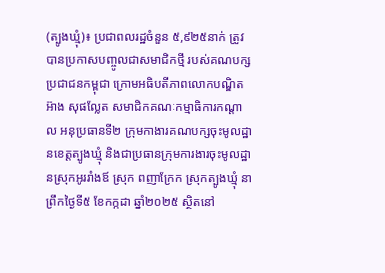(ត្បូងឃ្មុំ)៖ ប្រជាពលរដ្ឋចំនួន ៥,៩២៥នាក់ ត្រូវបានប្រកាសបញ្ចូលជាសមាជិកថ្មី របស់គណបក្សប្រជាជនកម្ពុជា ក្រោមអធិបតីភាពលោកបណ្ឌិត អ៊ាង សុផល្លែត សមាជិកគណៈកម្មាធិការកណ្ដាល អនុប្រធានទី២ ក្រុមកាងារគណបក្សចុះមូលដ្ឋានខេត្ដត្បូងឃ្មុំ និងជាប្រធានក្រុមការងារចុះមូលដ្ឋានស្រុកអូររាំងឪ ស្រុក ពញាក្រែក ស្រុកត្បូងឃ្មុំ នាព្រឹកថ្ងៃទី៥ ខែកក្កដា ឆ្នាំ២០២៥ ស្ថិតនៅ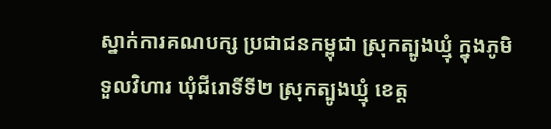ស្នាក់ការគណបក្ស ប្រជាជនកម្ពុជា ស្រុកត្បូងឃ្មុំ ក្នុងភូមិទួលវិហារ ឃុំជីរោទិ៍ទី២ ស្រុកត្បូងឃ្មុំ ខេត្ត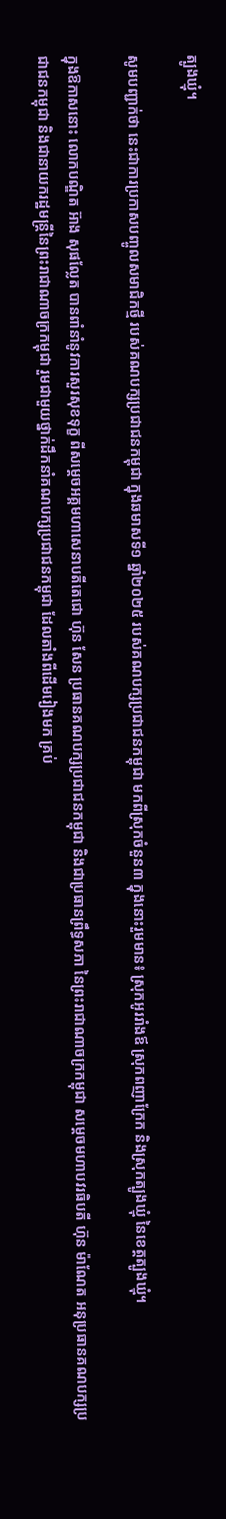ត្បូងឃ្មុំ។

សូមបញ្ជាក់ថា នេះជាការប្រកាសបញ្ចូលសមាជិកថ្មី របស់គណបក្សប្រជាជនកម្ពុជា ក្នុងឆមាសទី១ ឆ្នាំ២០២៥ របស់គណបក្សប្រជាជនកម្ពុជា មកពីស្រុកចំនួន៣ ក្នុងនោះរួមមាន៖ ស្រុកអូររាំងឪ ស្រុកពញាក្រែក និងស្រុកត្បូងឃ្មុំ នៃខេត្តត្បូងឃ្មុំ។

ក្នុងឱកាសនោះ លោកបណ្ឌិត អ៊ាង សុផល្លែត បានពាំនាំនូវការសួរសុខទុក្ខ ពីសម្តេចអគ្គមហាសេនាបតីតេជោ ហ៊ុន សែន ប្រធានគណបក្សប្រជាជនកម្ពុជា និងជាប្រធានព្រឹទ្ធសភា នៃព្រះរាជាណាចក្រកម្ពុជា សម្តេចមហាបវរធិបតី ហ៊ុន ម៉ាណែត អនុប្រធានគណបក្សប្រជាជនកម្ពុជា និងជានាយករដ្ឋមន្រ្តីនៃព្រះរាជាណាចក្រកម្ពុជា រួមជាមួយថ្នាក់ដឹកនាំគណបក្សប្រជាជនកម្ពុជា ដែលតាំងពីដើមរៀងមក គ្រប់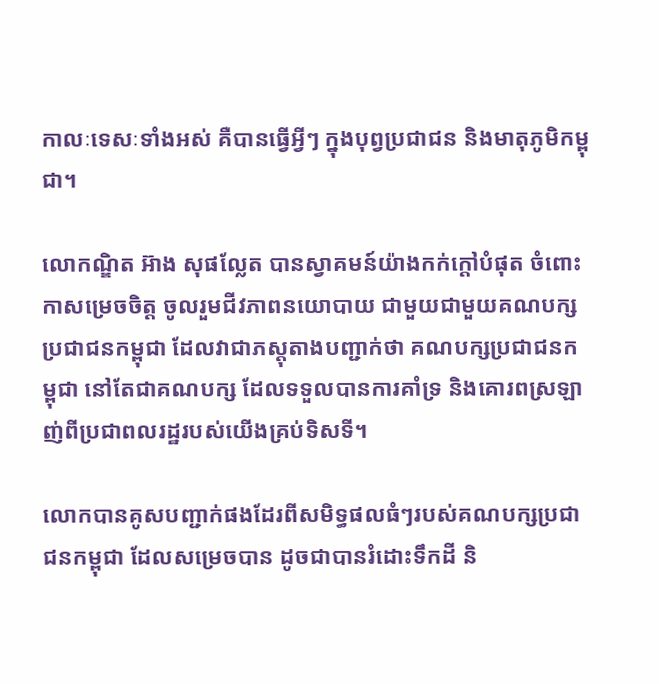កាលៈទេសៈទាំងអស់ គឺបានធ្វើអ្វីៗ ក្នុងបុព្វប្រជាជន និងមាតុភូមិកម្ពុជា។

លោកណ្ឌិត អ៊ាង សុផល្លែត បានស្វាគមន៍យ៉ាងកក់ក្តៅបំផុត ចំពោះកាសម្រេចចិត្ត ចូលរួមជីវភាពនយោបាយ ជាមួយជាមួយគណបក្សប្រជាជនកម្ពុជា ដែលវាជាភស្តុតាងបញ្ជាក់ថា គណបក្សប្រជាជនកម្ពុជា នៅតែជាគណបក្ស ដែលទទួលបានការគាំទ្រ និងគោរពស្រឡាញ់ពីប្រជាពលរដ្ឋរបស់យើងគ្រប់ទិសទី។

លោកបានគូសបញ្ជាក់ផងដែរពីសមិទ្ធផលធំៗរបស់គណបក្សប្រជាជនកម្ពុជា ដែលសម្រេចបាន ដូចជាបានរំដោះទឹកដី និ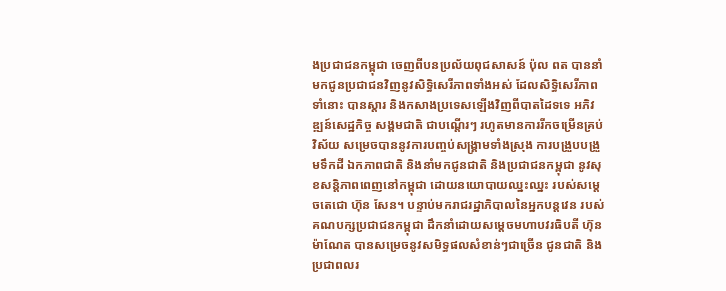ងប្រជាជនកម្ពុជា ចេញពីបនប្រល័យពុជសាសន៍ ប៉ុល ពត បាននាំមកជូនប្រជាជនវិញនូវសិទ្ធិសេរីភាពទាំងអស់ ដែលសិទ្ធិសេរីភាពទាំនោះ បានស្តារ និងកសាងប្រទេសឡើងវិញពីបាតដៃទទេ អភិវឌ្ឍន៍សេដ្ឋកិច្ច សង្គមជាតិ ជាបណ្តើរៗ រហូតមានការរីកចម្រើនគ្រប់វិស័យ សម្រេចបាននូវការបញ្ចប់សង្គ្រាមទាំងស្រុង ការបង្រួបបង្រួមទឹកដី ឯកភាពជាតិ និងនាំមកជូនជាតិ និងប្រជាជនកម្ពុជា នូវសុខសន្តិភាពពេញនៅកម្ពុជា ដោយនយោបាយឈ្នះឈ្នះ របស់សម្តេចតេជោ ហ៊ុន សែន។ បន្ទាប់មករាជរដ្ឋាភិបាលនៃអ្នកបន្ដវេន របស់គណបក្សប្រជាជនកម្ពុជា ដឹកនាំដោយសម្តេចមហាបវរធិបតី ហ៊ុន ម៉ាណែត បានសម្រេចនូវសមិទ្ធផលសំខាន់ៗជាច្រើន ជូនជាតិ និងប្រជាពលរ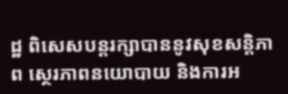ដ្ឋ ពិសេសបន្ដរក្សាបាននូវសុខសន្ដិភាព ស្ថេរភាពនយោបាយ និងការអ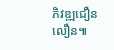ភិវឌ្ឍជឿនលឿន៕